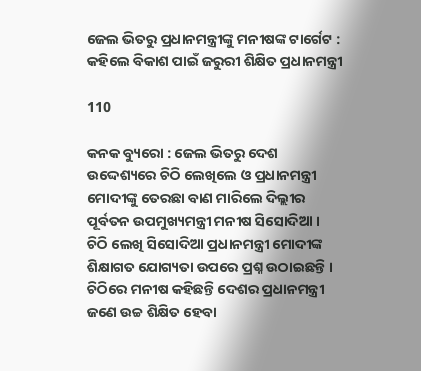ଜେଲ ଭିତରୁ ପ୍ରଧାନମନ୍ତ୍ରୀଙ୍କୁ ମନୀଷଙ୍କ ଟାର୍ଗେଟ : କହିଲେ ବିକାଶ ପାଇଁ ଜରୁରୀ ଶିକ୍ଷିତ ପ୍ରଧାନମନ୍ତ୍ରୀ

110

କନକ ବ୍ୟୁରୋ : ଜେଲ ଭିତରୁ ଦେଶ ଉଦ୍ଦେଶ୍ୟରେ ଚିଠି ଲେଖିଲେ ଓ ପ୍ରଧାନମନ୍ତ୍ରୀ ମୋଦୀଙ୍କୁ ତେରଛା ବାଣ ମାରିଲେ ଦିଲ୍ଲୀର ପୂର୍ବତନ ଉପମୁଖ୍ୟମନ୍ତ୍ରୀ ମନୀଷ ସିସୋଦିଆ । ଚିଠି ଲେଖି ସିସୋଦିଆ ପ୍ରଧାନମନ୍ତ୍ରୀ ମୋଦୀଙ୍କ ଶିକ୍ଷାଗତ ଯୋଗ୍ୟତା ଉପରେ ପ୍ରଶ୍ନ ଉଠାଇଛନ୍ତି । ଚିଠିରେ ମନୀଷ କହିଛନ୍ତି ଦେଶର ପ୍ରଧାନମନ୍ତ୍ରୀ ଜଣେ ଉଚ୍ଚ ଶିକ୍ଷିତ ହେବା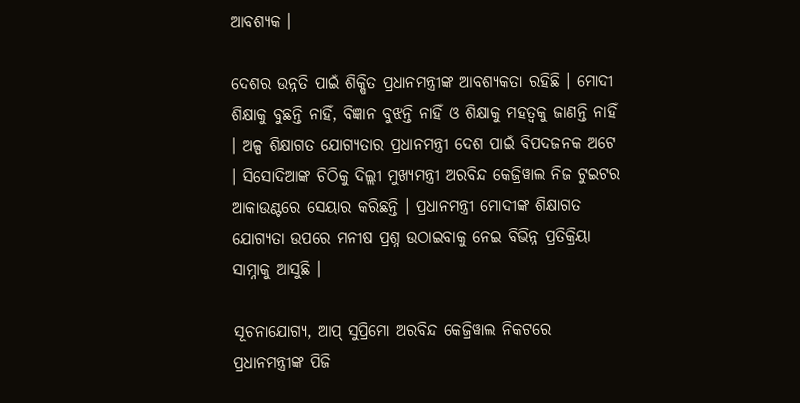ଆବଶ୍ୟକ ।

ଦେଶର ଉନ୍ନତି ପାଇଁ ଶିକ୍ଷିତ ପ୍ରଧାନମନ୍ତ୍ରୀଙ୍କ ଆବଶ୍ୟକତା ରହିଛି । ମୋଦୀ ଶିକ୍ଷାକୁ ବୁଛନ୍ତି ନାହିଁ, ବିଜ୍ଞାନ ବୁଝନ୍ତି ନାହିଁ ଓ ଶିକ୍ଷାକୁ ମହତ୍ୱକୁ ଜାଣନ୍ତି ନାହିଁ । ଅଳ୍ପ ଶିକ୍ଷାଗତ ଯୋଗ୍ୟତାର ପ୍ରଧାନମନ୍ତ୍ରୀ ଦେଶ ପାଇଁ ବିପଦଜନକ ଅଟେ । ସିସୋଦିଆଙ୍କ ଚିଠିକୁ ଦିଲ୍ଲୀ ମୁଖ୍ୟମନ୍ତ୍ରୀ ଅରବିନ୍ଦ କେଜ୍ରିୱାଲ ନିଜ ଟୁଇଟର ଆକାଉଣ୍ଟରେ ସେୟାର କରିଛନ୍ତି । ପ୍ରଧାନମନ୍ତ୍ରୀ ମୋଦୀଙ୍କ ଶିକ୍ଷାଗତ ଯୋଗ୍ୟତା ଉପରେ ମନୀଷ ପ୍ରଶ୍ନ ଉଠାଇବାକୁ ନେଇ ବିଭିନ୍ନ ପ୍ରତିକ୍ରିୟା ସାମ୍ନାକୁ ଆସୁଛି ।

ସୂଚନାଯୋଗ୍ୟ, ଆପ୍‌ ସୁପ୍ରିମୋ ଅରବିନ୍ଦ କେଜ୍ରିୱାଲ ନିକଟରେ ପ୍ରଧାନମନ୍ତ୍ରୀଙ୍କ ପିଜି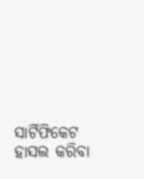ସାର୍ଟିଫିକେଟ ହାସଲ କରିବା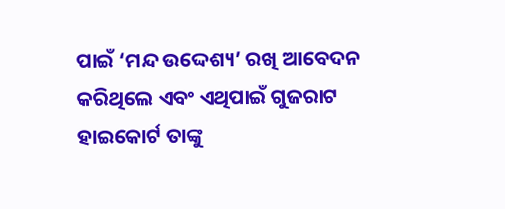ପାଇଁ ‘ମନ୍ଦ ଉଦ୍ଦେଶ୍ୟ’ ରଖି ଆବେଦନ କରିଥିଲେ ଏବଂ ଏଥିପାଇଁ ଗୁଜରାଟ ହାଇକୋର୍ଟ ତାଙ୍କୁ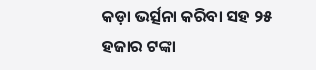କଡ଼ା ଭର୍ତ୍ସନା କରିବା ସହ ୨୫ ହଜାର ଟଙ୍କା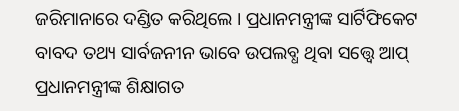ଜରିମାନାରେ ଦଣ୍ଡିତ କରିଥିଲେ । ପ୍ରଧାନମନ୍ତ୍ରୀଙ୍କ ସାର୍ଟିଫିକେଟ ବାବଦ ତଥ୍ୟ ସାର୍ବଜନୀନ ଭାବେ ଉପଲବ୍ଧ ଥିବା ସତ୍ତ୍ବେ ଆପ୍‌ ପ୍ରଧାନମନ୍ତ୍ରୀଙ୍କ ଶିକ୍ଷାଗତ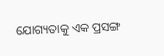ଯୋଗ୍ୟତାକୁ ଏକ ପ୍ରସଙ୍ଗ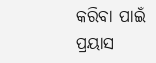କରିବା ପାଇଁ ପ୍ରୟାସ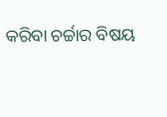କରିବା ଚର୍ଚ୍ଚାର ବିଷୟ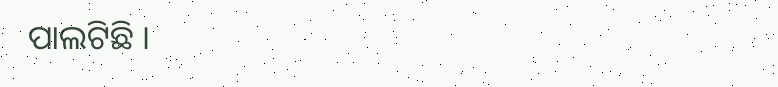ପାଲଟିଛି ।